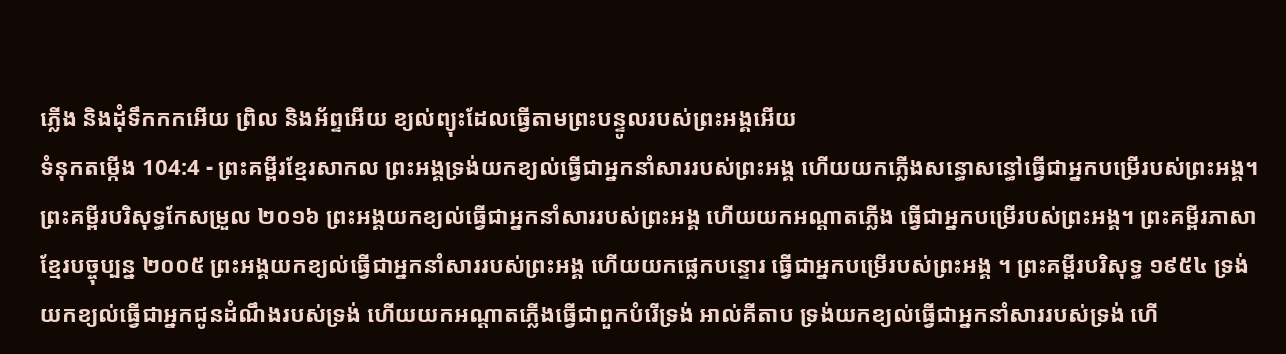ភ្លើង និងដុំទឹកកកអើយ ព្រិល និងអ័ព្ទអើយ ខ្យល់ព្យុះដែលធ្វើតាមព្រះបន្ទូលរបស់ព្រះអង្គអើយ
ទំនុកតម្កើង 104:4 - ព្រះគម្ពីរខ្មែរសាកល ព្រះអង្គទ្រង់យកខ្យល់ធ្វើជាអ្នកនាំសាររបស់ព្រះអង្គ ហើយយកភ្លើងសន្ធោសន្ធៅធ្វើជាអ្នកបម្រើរបស់ព្រះអង្គ។ ព្រះគម្ពីរបរិសុទ្ធកែសម្រួល ២០១៦ ព្រះអង្គយកខ្យល់ធ្វើជាអ្នកនាំសាររបស់ព្រះអង្គ ហើយយកអណ្ដាតភ្លើង ធ្វើជាអ្នកបម្រើរបស់ព្រះអង្គ។ ព្រះគម្ពីរភាសាខ្មែរបច្ចុប្បន្ន ២០០៥ ព្រះអង្គយកខ្យល់ធ្វើជាអ្នកនាំសាររបស់ព្រះអង្គ ហើយយកផ្លេកបន្ទោរ ធ្វើជាអ្នកបម្រើរបស់ព្រះអង្គ ។ ព្រះគម្ពីរបរិសុទ្ធ ១៩៥៤ ទ្រង់យកខ្យល់ធ្វើជាអ្នកជូនដំណឹងរបស់ទ្រង់ ហើយយកអណ្តាតភ្លើងធ្វើជាពួកបំរើទ្រង់ អាល់គីតាប ទ្រង់យកខ្យល់ធ្វើជាអ្នកនាំសាររបស់ទ្រង់ ហើ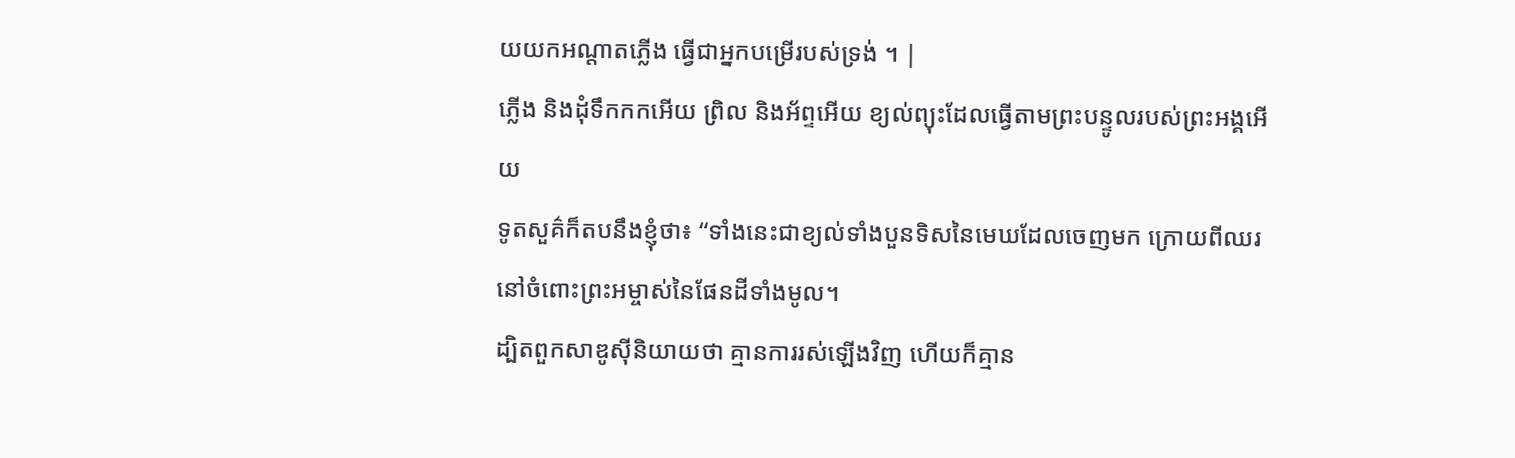យយកអណ្តាតភ្លើង ធ្វើជាអ្នកបម្រើរបស់ទ្រង់ ។ |
ភ្លើង និងដុំទឹកកកអើយ ព្រិល និងអ័ព្ទអើយ ខ្យល់ព្យុះដែលធ្វើតាមព្រះបន្ទូលរបស់ព្រះអង្គអើយ
ទូតសួគ៌ក៏តបនឹងខ្ញុំថា៖ “ទាំងនេះជាខ្យល់ទាំងបួនទិសនៃមេឃដែលចេញមក ក្រោយពីឈរនៅចំពោះព្រះអម្ចាស់នៃផែនដីទាំងមូល។
ដ្បិតពួកសាឌូស៊ីនិយាយថា គ្មានការរស់ឡើងវិញ ហើយក៏គ្មាន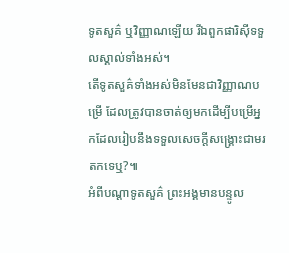ទូតសួគ៌ ឬវិញ្ញាណឡើយ រីឯពួកផារិស៊ីទទួលស្គាល់ទាំងអស់។
តើទូតសួគ៌ទាំងអស់មិនមែនជាវិញ្ញាណបម្រើ ដែលត្រូវបានចាត់ឲ្យមកដើម្បីបម្រើអ្នកដែលរៀបនឹងទទួលសេចក្ដីសង្គ្រោះជាមរតកទេឬ?៕
អំពីបណ្ដាទូតសួគ៌ ព្រះអង្គមានបន្ទូល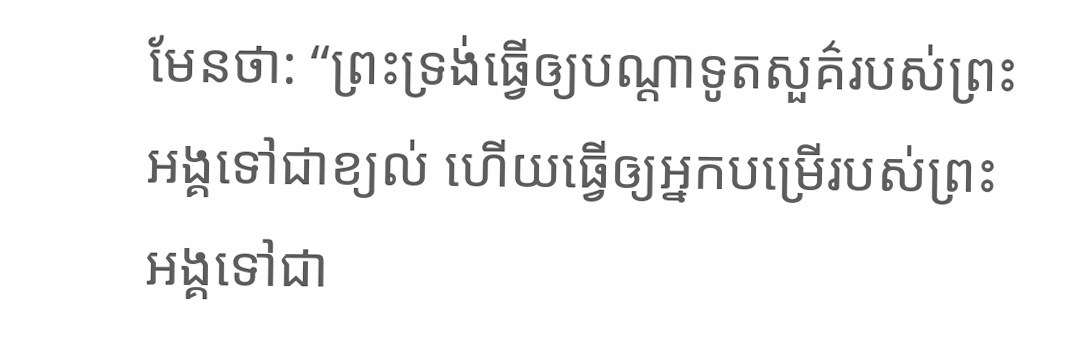មែនថា: “ព្រះទ្រង់ធ្វើឲ្យបណ្ដាទូតសួគ៌របស់ព្រះអង្គទៅជាខ្យល់ ហើយធ្វើឲ្យអ្នកបម្រើរបស់ព្រះអង្គទៅជា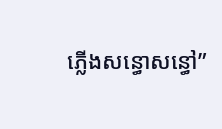ភ្លើងសន្ធោសន្ធៅ”